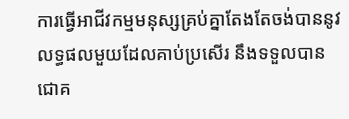ការធ្វើអាជីវកម្មមនុស្សគ្រប់គ្នាតែងតែចង់បាននូវលទ្ធផលមួយដែលគាប់ប្រសើរ នឹងទទួលបានជោគ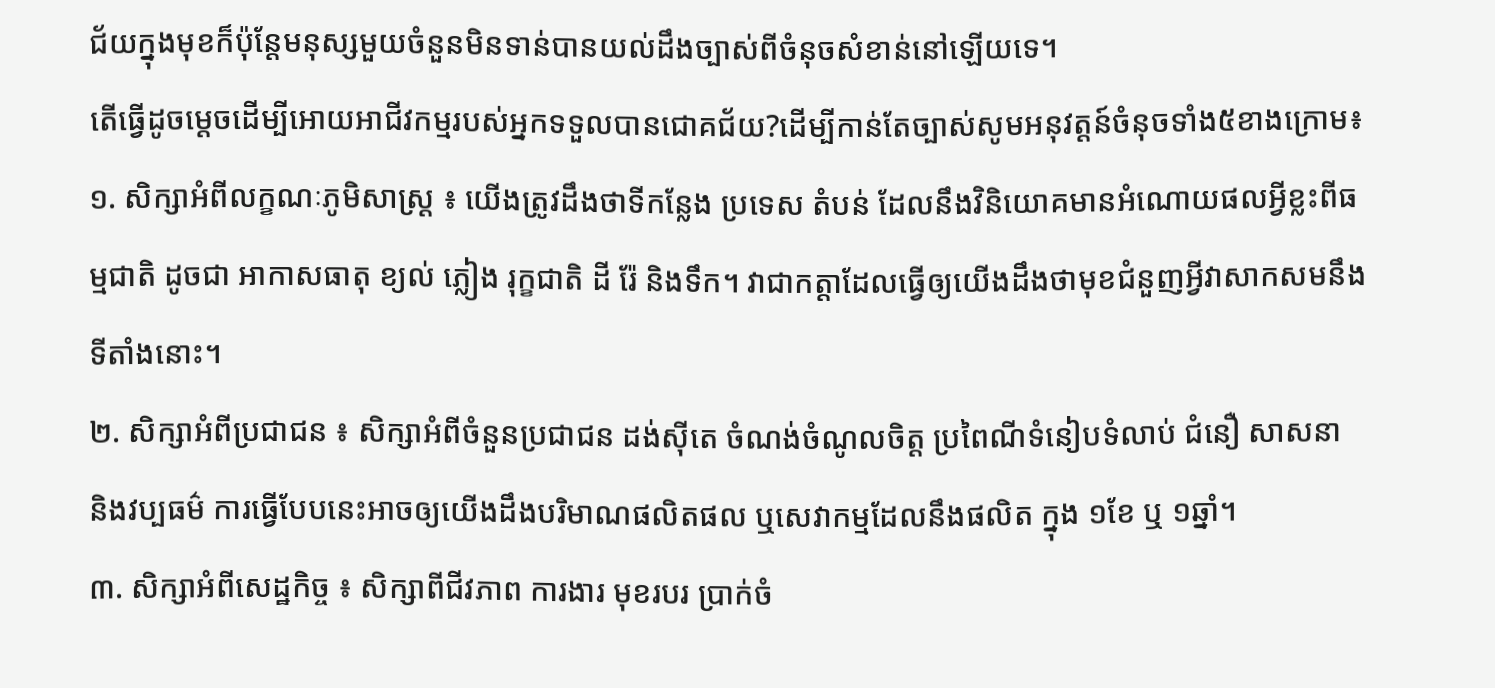ជ័យក្នុងមុខក៏ប៉ុន្តែមនុស្សមួយចំនួនមិនទាន់បានយល់ដឹងច្បាស់ពីចំនុចសំខាន់នៅឡើយទេ។
តើធ្វើដូចម្តេចដើម្បីអោយអាជីវកម្មរបស់អ្នកទទួលបានជោគជ័យ?ដើម្បីកាន់តែច្បាស់សូមអនុវត្តន៍ចំនុចទាំង៥ខាងក្រោម៖
១. សិក្សាអំពីលក្ខណៈភូមិសាស្ត្រ ៖ យើងត្រូវដឹងថាទីកន្លែង ប្រទេស តំបន់ ដែលនឹងវិនិយោគមានអំណោយផលអ្វីខ្លះពីធម្មជាតិ ដូចជា អាកាសធាតុ ខ្យល់ ភ្លៀង រុក្ខជាតិ ដី រ៉ែ និងទឹក។ វាជាកត្តាដែលធ្វើឲ្យយើងដឹងថាមុខជំនួញអ្វីវាសាកសមនឹងទីតាំងនោះ។
២. សិក្សាអំពីប្រជាជន ៖ សិក្សាអំពីចំនួនប្រជាជន ដង់ស៊ីតេ ចំណង់ចំណូលចិត្ត ប្រពៃណីទំនៀបទំលាប់ ជំនឿ សាសនា និងវប្បធម៌ ការធ្វើបែបនេះអាចឲ្យយើងដឹងបរិមាណផលិតផល ឬសេវាកម្មដែលនឹងផលិត ក្នុង ១ខែ ឬ ១ឆ្នាំ។
៣. សិក្សាអំពីសេដ្ឋកិច្ច ៖ សិក្សាពីជីវភាព ការងារ មុខរបរ ប្រាក់ចំ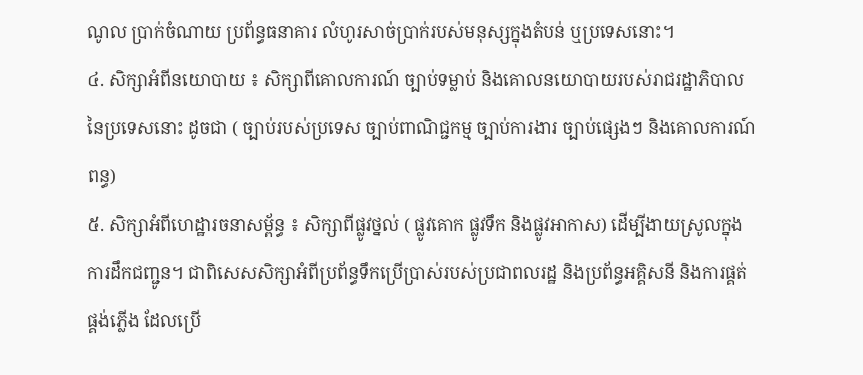ណូល ប្រាក់ចំណាយ ប្រព័ន្ធធនាគារ លំហូរសាច់ប្រាក់របស់មនុស្សក្នុងតំបន់ ឬប្រទេសនោះ។
៤. សិក្សាអំពីនយោបាយ ៖ សិក្សាពីគោលការណ៍ ច្បាប់ទម្លាប់ និងគោលនយោបាយរបស់រាជរដ្ឋាភិបាល នៃប្រទេសនោះ ដូចជា ( ច្បាប់របស់ប្រទេស ច្បាប់ពាណិជ្ជកម្ម ច្បាប់ការងារ ច្បាប់ផ្សេងៗ និងគោលការណ៍ពន្ធ)
៥. សិក្សាអំពីហេដ្ឋារចនាសម្ព័ន្ធ ៖ សិក្សាពីផ្លូវថ្នល់ ( ផ្លូវគោក ផ្លូវទឹក និងផ្លូវអាកាស) ដើម្បីងាយស្រូលក្នុងការដឹកជញ្ជូន។ ជាពិសេសសិក្សាអំពីប្រព័ន្ធទឹកប្រើប្រាស់របស់ប្រជាពលរដ្ឋ និងប្រព័ន្ធអគ្គិសនី និងការផ្គត់ផ្គង់ភ្លើង ដែលប្រើ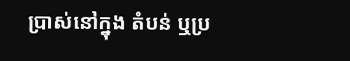ប្រាស់នៅក្នុង តំបន់ ឬប្រ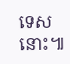ទេសនោះ៕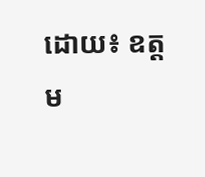ដោយ៖ ឧត្ដម